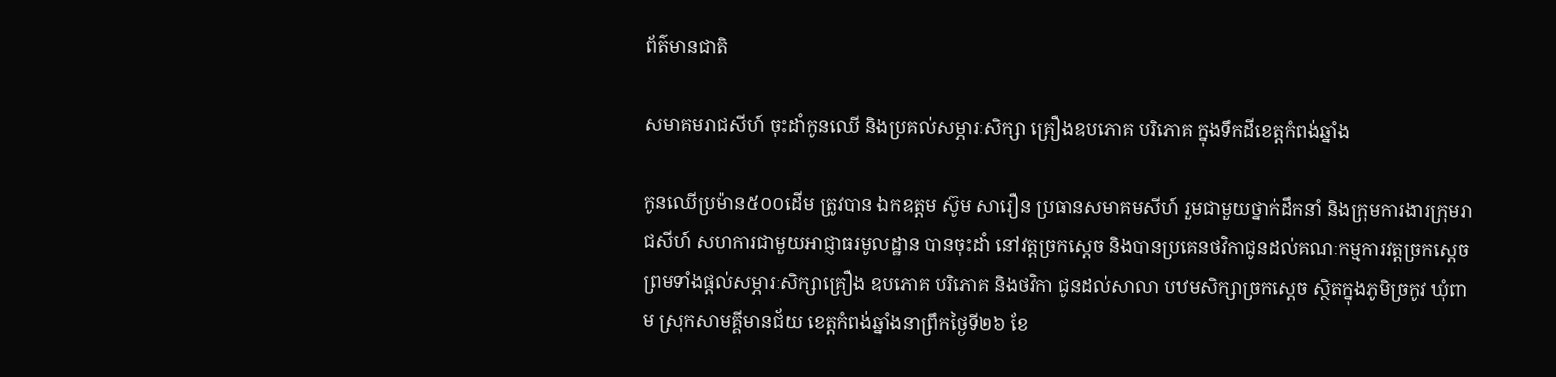ព័ត៌មានជាតិ

សមាគមរាជសីហ៍ ចុះដាំកូនឈើ និងប្រគល់សម្ភារៈសិក្សា គ្រឿងឧបភោគ បរិភោគ ក្នុងទឹកដីខេត្តកំពង់ឆ្នាំង

កូនឈើប្រម៉ាន៥០០ដើម ត្រូវបាន ឯកឧត្តម ស៊ូម សារឿន ប្រធានសមាគមសីហ៍ រួមជាមួយថ្នាក់ដឹកនាំ និងក្រុមការងារក្រុមរាជសីហ៍ សហការជាមួយអាជ្ញាធរមូលដ្ឋាន បានចុះដាំ នៅវត្តច្រកស្តេច និងបានប្រគេនថវិកាជូនដល់គណៈកម្មការវត្តច្រកស្តេច ព្រមទាំងផ្តល់សម្ភារៈសិក្សាគ្រឿង ឧបភោគ បរិភោគ និងថវិកា ជូនដល់សាលា បឋមសិក្សាច្រកស្តេច ស្ថិតក្នុងភូមិច្រកូវ ឃុំពាម ស្រុកសាមគ្គីមានជ័យ ខេត្តកំពង់ឆ្នាំងនាព្រឹកថ្ងៃទី២៦ ខែ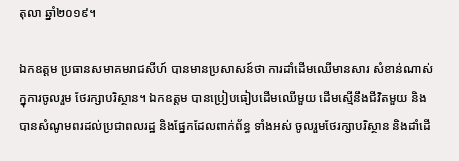តុលា ឆ្នាំ២០១៩។

ឯកឧត្តម ប្រធានសមាគមរាជសីហ៍ បានមានប្រសាសន៍ថា ការដាំដើមឈើមានសារ សំខាន់ណាស់ក្នុការចូលរួម ថែរក្សាបរិស្ថាន។ ឯកឧត្តម បានប្រៀបធៀបដើមឈើមួយ ដើមស្មើនឹងជីវិតមួយ និងបានសំណូមពរដល់ប្រជាពលរដ្ឋ និងផ្នែកដែលពាក់ព័ន្ធ ទាំងអស់ ចូលរួមថែរក្សាបរិស្ថាន និងដាំដើ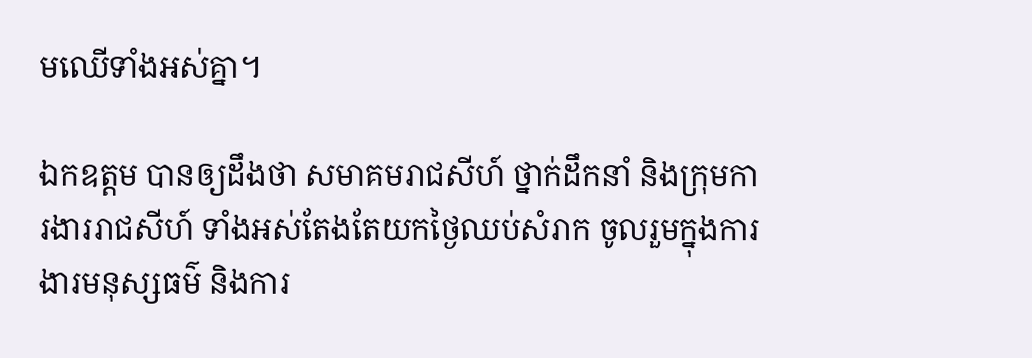មឈើទាំងអស់គ្នា។

ឯកឧត្តម បានឲ្យដឹងថា សមាគមរាជសីហ៍ ថ្នាក់ដឹកនាំ និងក្រុមការងាររាជសីហ៍ ទាំងអស់តែងតែយកថ្ងៃឈប់សំរាក ចូលរួមក្នុងការងារមនុស្សធម៌ និងការ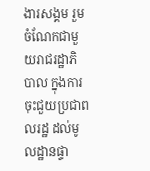ងារសង្គម រួមចំណែកជាមួយរាជរដ្ឋាភិបាល ក្នុងការចុះជួយប្រជាពលរដ្ឋ ដល់មូលដ្ឋានផ្ទា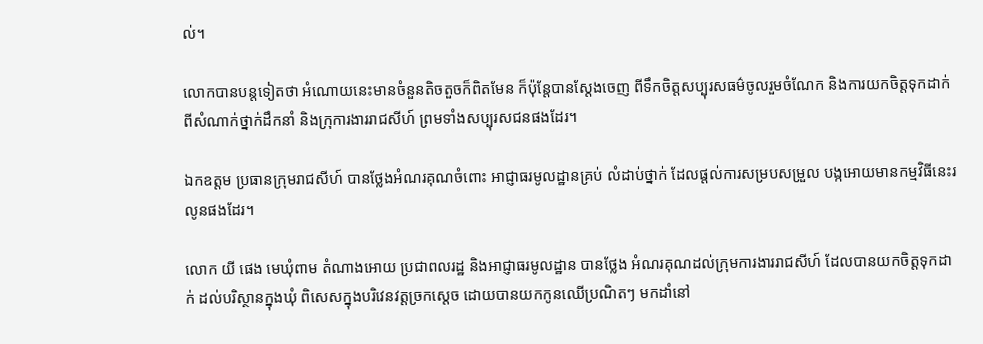ល់។

លោកបានបន្តទៀតថា អំណោយនេះមានចំនួនតិចតួចក៏ពិតមែន ក៏ប៉ុន្តែបានស្ដែងចេញ ពីទឹកចិត្តសប្បុរសធម៌ចូលរួមចំណែក និងការយកចិត្តទុកដាក់ ពីសំណាក់ថ្នាក់ដឹកនាំ និងក្រុការងាររាជសីហ៍ ព្រមទាំងសប្បុរសជនផងដែរ។

ឯកឧត្តម ប្រធានក្រុមរាជសីហ៍ បានថ្លែងអំណរគុណចំពោះ អាជ្ញាធរមូលដ្ឋានគ្រប់ លំដាប់ថ្នាក់ ដែលផ្តល់ការសម្របសម្រួល បង្កអោយមានកម្មវិធីនេះរលូនផងដែរ។

លោក យី ផេង មេឃុំពាម តំណាងអោយ ប្រជាពលរដ្ឋ និងអាជ្ញាធរមូលដ្ឋាន បានថ្លែង អំណរគុណដល់ក្រុមការងាររាជសីហ៍ ដែលបានយកចិត្តទុកដាក់ ដល់បរិស្ថានក្នុងឃុំ ពិសេសក្នុងបរិវេនវត្តច្រកស្តេច ដោយបានយកកូនឈើប្រណិតៗ មកដាំនៅ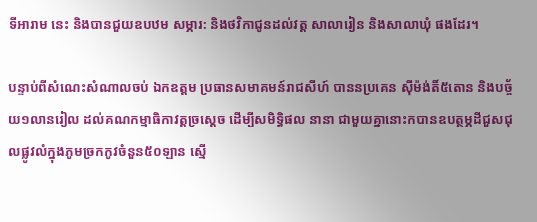ទីអារាម នេះ និងបានជួយឧបឋម សម្ភារ: និងថវិកាជូនដល់វត្ត សាលារៀន និងសាលាឃុំ ផងដែរ។

បន្ទាប់ពីសំណេះសំណាលចប់ ឯកឧត្តម ប្រធានសមាគមន៍រាជសីហ៍ បាននប្រគេន សុីម៉ង់តិ៍៥តោន និងបច្ច័យ១លានរៀល ដល់គណកម្មាធិកាវត្តច្រស្តេច ដើម្បីសមិទ្ធិផល នានា ជាមួយគ្នានោះកបានឧបត្ថម្ភដីជួសជុលផ្លូវលំក្នុងភូមច្រកកូវចំនួន៥០ឡាន ស្មើ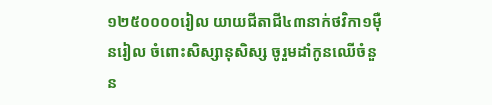១២៥០០០០រៀល យាយជីតាជី៤៣នាក់ថវិកា១ម៉ឺនរៀល ចំពោះសិស្សានុសិស្ស ចូរួមដាំកូនឈើចំនួន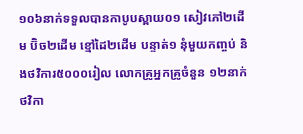១០៦នាក់ទទួលបានកាបូបស្ពាយ០១ សៀវភៅ២ដើម ប៊ិច២ដើម ខ្មៅដៃ២ដើម បន្ទាត់១ នុំមួយកញ្ចប់ និងថវិការ៥០០០រៀល លោកគ្រូអ្នកគ្រូចំនួន ១២នាក់ ថវិកា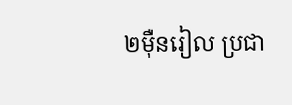២ម៉ឺនរៀល ប្រជា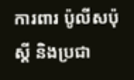ការពារ ប៉ូលីសប៉ុស្តី និងប្រជា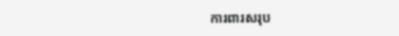ការពារសរុប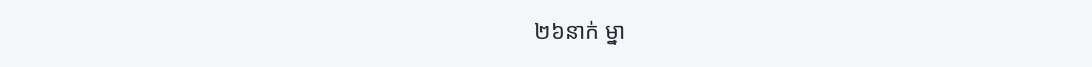២៦នាក់ ម្នា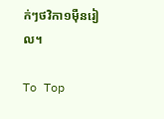ក់ៗថវិកា១ម៉ឺនរៀល។

To Top